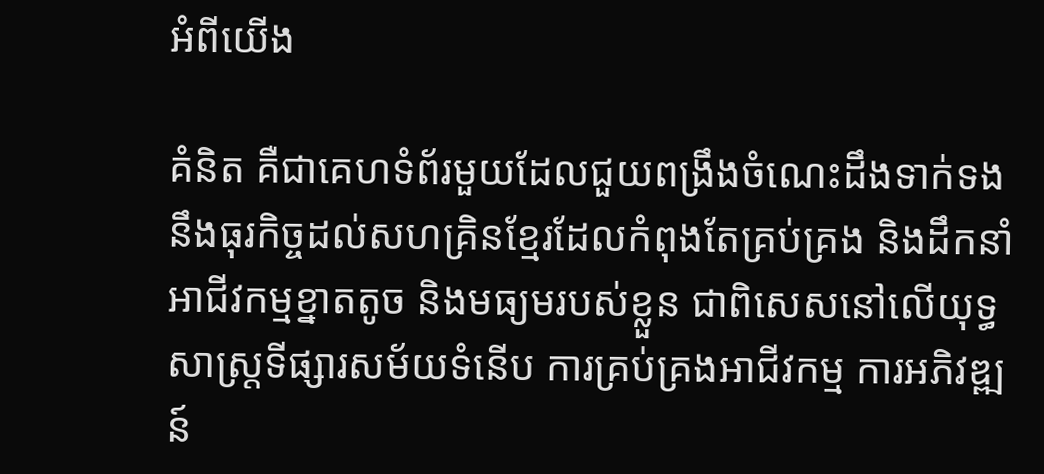អំពីយើង

គំនិត គឺជាគេហទំព័រមួយដែលជួយពង្រឹងចំណេះដឹងទាក់ទងនឹងធុរកិច្ចដល់សហគ្រិនខ្មែរដែលកំពុងតែគ្រប់គ្រង និងដឹកនាំអាជីវកម្មខ្នាតតូច និងមធ្យមរបស់ខ្លួន ជាពិសេសនៅលើយុទ្ធសាស្ត្រទីផ្សារសម័យទំនើប ការគ្រប់គ្រងអាជីវកម្ម ការអភិវឌ្ឍន៍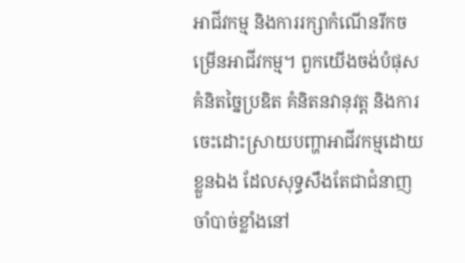អាជីវកម្ម និងការរក្សាកំណើនរីកចម្រើនអាជីវកម្ម។ ពួកយើងចង់បំផុសគំនិតច្នៃប្រឌិត គំនិតនវានុវត្ត និងការចេះដោះស្រាយបញ្ហាអាជីវកម្មដោយខ្លួនឯង ដែលសុទ្ធសឹងតែជាជំនាញចាំបាច់ខ្លាំងនៅ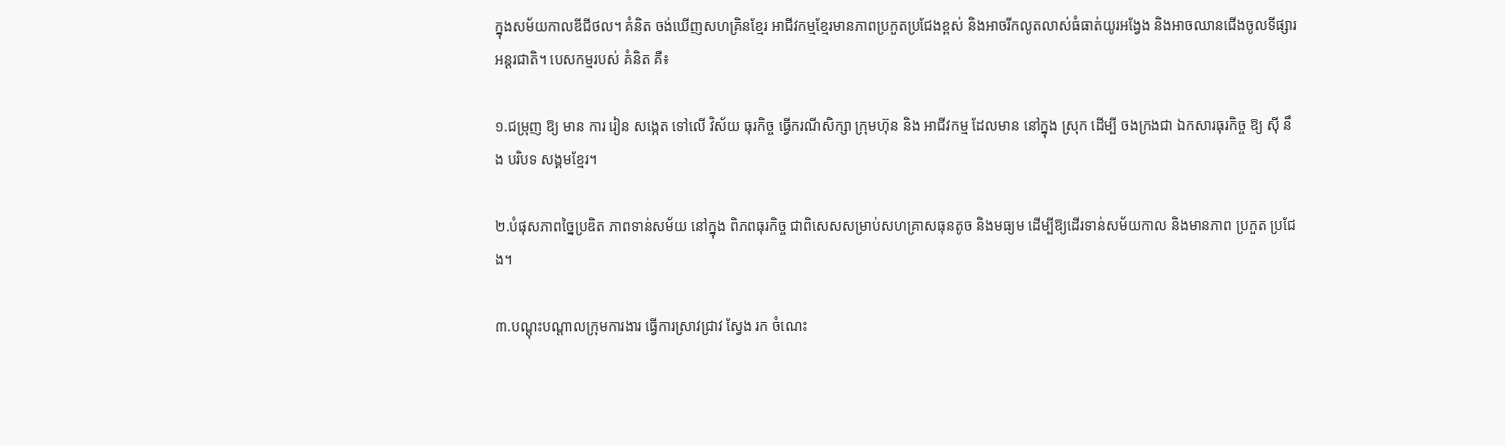ក្នុងសម័យកាលឌីជីថល។ គំនិត ចង់ឃើញសហគ្រិនខ្មែរ អាជីវកម្មខ្មែរមានភាពប្រកួតប្រជែងខ្ពស់ និងអាចរីកលូតលាស់ធំធាត់យូរអង្វែង និងអាចឈានជើងចូលទីផ្សារអន្តរជាតិ។ បេសកម្មរបស់ គំនិត គឺ៖

១.ជម្រុញ ឱ្យ មាន ការ រៀន សង្កេត ទៅលើ វិស័យ ធុរកិច្ច ធ្វើករណីសិក្សា ក្រុមហ៊ុន និង អាជីវកម្ម ដែលមាន នៅក្នុង ស្រុក ដើម្បី ចងក្រងជា ឯកសារធុរកិច្ច ឱ្យ ស៊ី នឹង បរិបទ សង្គមខ្មែរ។

២.បំផុសភាពច្នៃប្រឌិត ភាពទាន់សម័យ នៅក្នុង ពិភពធុរកិច្ច ជាពិសេសសម្រាប់សហគ្រាសធុនតូច និងមធ្យម ដើម្បីឱ្យដើរទាន់សម័យកាល និងមានភាព ប្រកួត ប្រជែង។

៣.បណ្តុះបណ្តាលក្រុមការងារ ធ្វើការស្រាវជ្រាវ ស្វែង រក ចំណេះ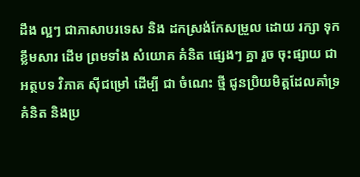ដឹង ល្អៗ ជាភាសាបរទេស និង ដកស្រង់កែសម្រួល ដោយ រក្សា ទុក ខ្លឹមសារ ដើម ព្រមទាំង សំយោគ គំនិត ផ្សេងៗ គ្នា រួច ចុះផ្សាយ ជា អត្ថបទ វិភាគ ស៊ីជម្រៅ ដើម្បី ជា ចំណេះ ថ្មី ជូនប្រិយមិត្តដែលគាំទ្រគំនិត និងប្រ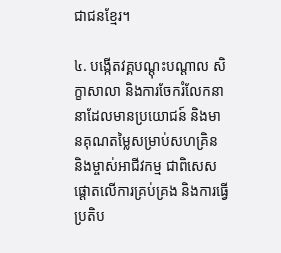ជាជនខ្មែរ។

៤. បង្កើតវគ្គបណ្តុះបណ្តាល សិក្ខាសាលា និងការចែករំលែកនានាដែលមានប្រយោជន៍ និងមានគុណតម្លៃសម្រាប់សហគ្រិន និងម្ចាស់អាជីវកម្ម ជាពិសេសផ្តោតលើការគ្រប់គ្រង និងការធ្វើប្រតិប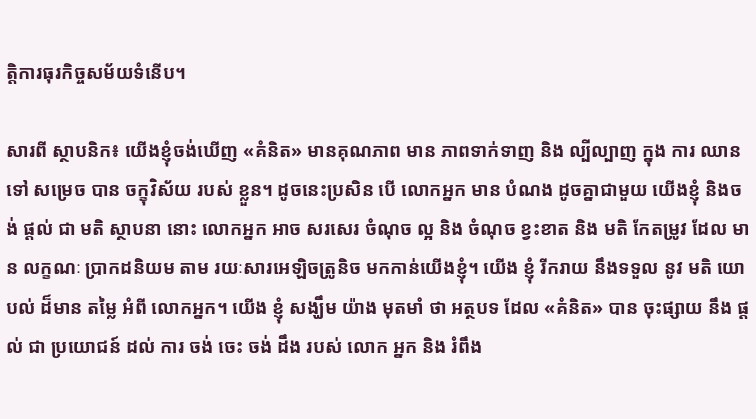ត្តិការធុរកិច្ចសម័យទំនើប។

សារពី ស្ថាបនិក៖ យើងខ្ញុំចង់ឃើញ «គំនិត» មានគុណភាព មាន ភាពទាក់ទាញ និង ល្បីល្បាញ ក្នុង ការ ឈាន ទៅ សម្រេច បាន ចក្ខុវិស័យ របស់ ខ្លួន។ ដូចនេះប្រសិន បើ លោកអ្នក មាន បំណង ដូចគ្នាជាមួយ យើងខ្ញុំ និងចង់ ផ្ដល់ ជា មតិ ស្ថាបនា នោះ លោកអ្នក អាច សរសេរ ចំណុច ល្អ និង ចំណុច ខ្វះខាត និង មតិ កែតម្រូវ ដែល មាន លក្ខណៈ ប្រាកដនិយម តាម រយៈសារអេឡិចត្រូនិច មកកាន់យើងខ្ញុំ។ យើង ខ្ញុំ រីករាយ នឹងទទួល នូវ មតិ យោបល់ ដ៏មាន តម្លៃ អំពី លោកអ្នក។ យើង ខ្ញុំ សង្ឃឹម យ៉ាង មុតមាំ ថា អត្ថបទ ដែល «គំនិត» បាន ចុះផ្សាយ នឹង ផ្ដល់ ជា ប្រយោជន៍ ដល់ ការ ចង់ ចេះ ចង់ ដឹង របស់ លោក អ្នក និង រំពឹង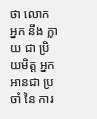ថា លោក អ្នក នឹង ក្លាយ ជា ប្រិយមិត្ត អ្នក អានជា ប្រចាំ នៃ ការ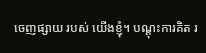ចេញផ្សាយ របស់ យើងខ្ញុំ។ បណ្ដុះការគិត រ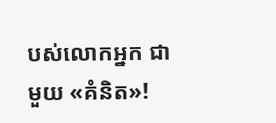បស់លោកអ្នក ជាមួយ «គំនិត»!